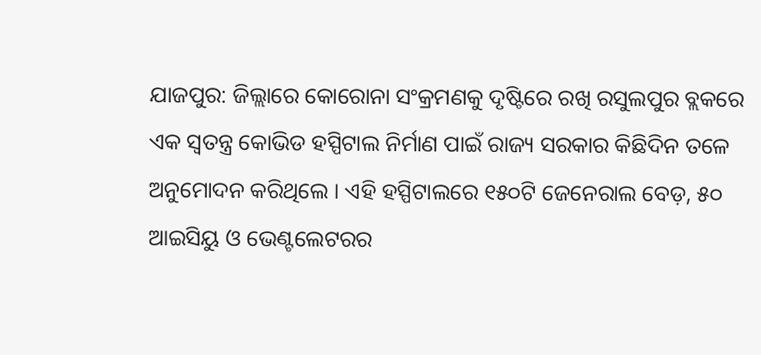ଯାଜପୁର: ଜିଲ୍ଲାରେ କୋରୋନା ସଂକ୍ରମଣକୁ ଦୃଷ୍ଟିରେ ରଖି ରସୁଲପୁର ବ୍ଲକରେ ଏକ ସ୍ଵତନ୍ତ୍ର କୋଭିଡ ହସ୍ପିଟାଲ ନିର୍ମାଣ ପାଇଁ ରାଜ୍ୟ ସରକାର କିଛିଦିନ ତଳେ ଅନୁମୋଦନ କରିଥିଲେ । ଏହି ହସ୍ପିଟାଲରେ ୧୫୦ଟି ଜେନେରାଲ ବେଡ଼, ୫୦ ଆଇସିୟୁ ଓ ଭେଣ୍ଟଲେଟରର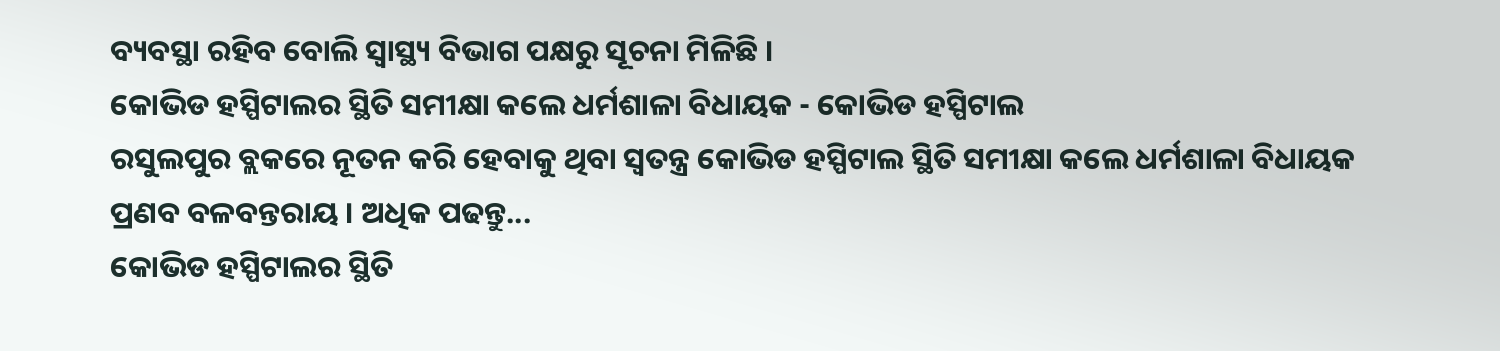ବ୍ୟବସ୍ଥା ରହିବ ବୋଲି ସ୍ବାସ୍ଥ୍ୟ ବିଭାଗ ପକ୍ଷରୁ ସୂଚନା ମିଳିଛି ।
କୋଭିଡ ହସ୍ପିଟାଲର ସ୍ଥିତି ସମୀକ୍ଷା କଲେ ଧର୍ମଶାଳା ବିଧାୟକ - କୋଭିଡ ହସ୍ପିଟାଲ
ରସୁଲପୁର ବ୍ଲକରେ ନୂତନ କରି ହେବାକୁ ଥିବା ସ୍ଵତନ୍ତ୍ର କୋଭିଡ ହସ୍ପିଟାଲ ସ୍ଥିତି ସମୀକ୍ଷା କଲେ ଧର୍ମଶାଳା ବିଧାୟକ ପ୍ରଣବ ବଳବନ୍ତରାୟ । ଅଧିକ ପଢନ୍ତୁ...
କୋଭିଡ ହସ୍ପିଟାଲର ସ୍ଥିତି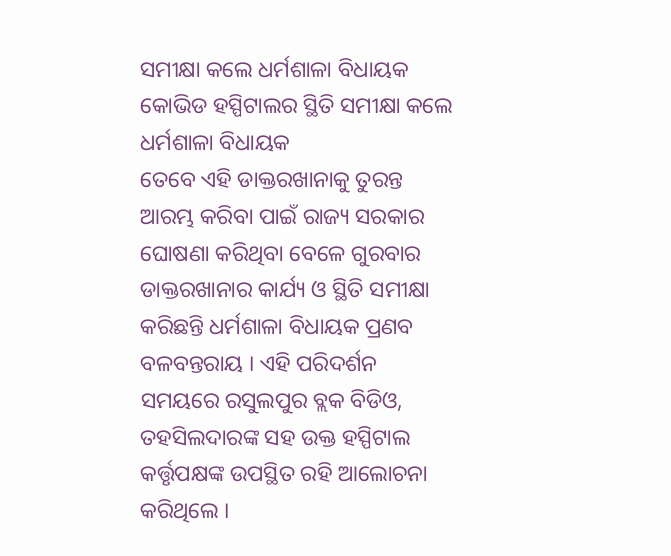ସମୀକ୍ଷା କଲେ ଧର୍ମଶାଳା ବିଧାୟକ
କୋଭିଡ ହସ୍ପିଟାଲର ସ୍ଥିତି ସମୀକ୍ଷା କଲେ ଧର୍ମଶାଳା ବିଧାୟକ
ତେବେ ଏହି ଡାକ୍ତରଖାନାକୁ ତୁରନ୍ତ ଆରମ୍ଭ କରିବା ପାଇଁ ରାଜ୍ୟ ସରକାର ଘୋଷଣା କରିଥିବା ବେଳେ ଗୁରବାର ଡାକ୍ତରଖାନାର କାର୍ଯ୍ୟ ଓ ସ୍ଥିତି ସମୀକ୍ଷା କରିଛନ୍ତି ଧର୍ମଶାଳା ବିଧାୟକ ପ୍ରଣବ ବଳବନ୍ତରାୟ । ଏହି ପରିଦର୍ଶନ ସମୟରେ ରସୁଲପୁର ବ୍ଲକ ବିଡିଓ, ତହସିଲଦାରଙ୍କ ସହ ଉକ୍ତ ହସ୍ପିଟାଲ କର୍ତ୍ତୃପକ୍ଷଙ୍କ ଉପସ୍ଥିତ ରହି ଆଲୋଚନା କରିଥିଲେ ।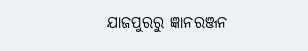ଯାଜପୁରରୁ ଜ୍ଞାନରଞ୍ଜନ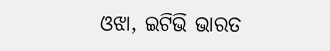ଓଝା, ଇଟିଭି ଭାରତ